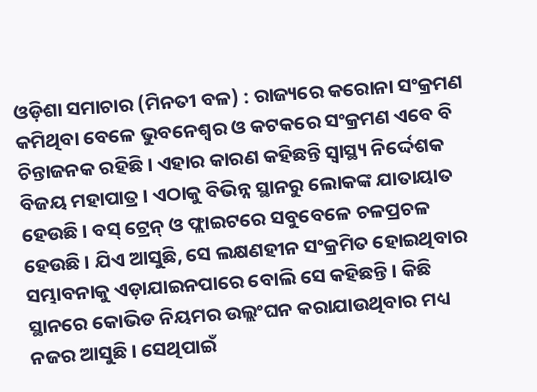ଓଡ଼ିଶା ସମାଚାର (ମିନତୀ ବଳ) : ରାଜ୍ୟରେ କରୋନା ସଂକ୍ରମଣ କମିଥିବା ବେଳେ ଭୁବନେଶ୍ୱର ଓ କଟକରେ ସଂକ୍ରମଣ ଏବେ ବି ଚିନ୍ତାଜନକ ରହିଛି । ଏହାର କାରଣ କହିଛନ୍ତି ସ୍ୱାସ୍ଥ୍ୟ ନିର୍ଦ୍ଦେଶକ ବିଜୟ ମହାପାତ୍ର । ଏଠାକୁ ବିଭିନ୍ନ ସ୍ଥାନରୁ ଲୋକଙ୍କ ଯାତାୟାତ ହେଉଛି । ବସ୍ ଟ୍ରେନ୍ ଓ ଫ୍ଲାଇଟରେ ସବୁବେଳେ ଚଳପ୍ରଚଳ ହେଉଛି । ଯିଏ ଆସୁଛି, ସେ ଲକ୍ଷଣହୀନ ସଂକ୍ରମିତ ହୋଇଥିବାର ସମ୍ଭାବନାକୁ ଏଡ଼ାଯାଇନପାରେ ବୋଲି ସେ କହିଛନ୍ତି । କିଛି ସ୍ଥାନରେ କୋଭିଡ ନିୟମର ଉଲ୍ଲଂଘନ କରାଯାଉଥିବାର ମଧ୍ୟ ନଜର ଆସୁଛି । ସେଥିପାଇଁ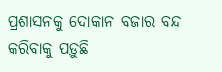ପ୍ରଶାସନକୁ ଦୋକାନ ବଜାର ବନ୍ଦ କରିବାକୁ ପଡ଼ୁଛି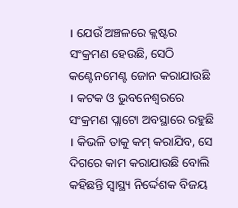। ଯେଉଁ ଅଞ୍ଚଳରେ କ୍ଲଷ୍ଟର ସଂକ୍ରମଣ ହେଉଛି, ସେଠି କଣ୍ଟେନମେଣ୍ଟ ଜୋନ କରାଯାଉଛି । କଟକ ଓ ଭୁବନେଶ୍ୱରରେ ସଂକ୍ରମଣ ପ୍ଲାଟୋ ଅବସ୍ଥାରେ ରହୁଛି । କିଭଳି ତାକୁ କମ୍ କରାଯିବ, ସେ ଦିଗରେ କାମ କରାଯାଉଛି ବୋଲି କହିଛନ୍ତି ସ୍ୱାସ୍ଥ୍ୟ ନିର୍ଦ୍ଦେଶକ ବିଜୟ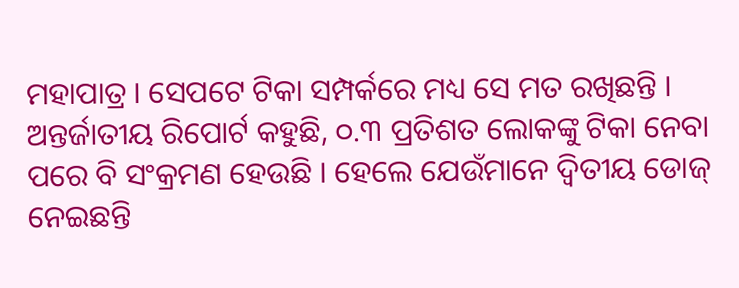ମହାପାତ୍ର । ସେପଟେ ଟିକା ସମ୍ପର୍କରେ ମଧ୍ୟ ସେ ମତ ରଖିଛନ୍ତି । ଅନ୍ତର୍ଜାତୀୟ ରିପୋର୍ଟ କହୁଛି, ୦.୩ ପ୍ରତିଶତ ଲୋକଙ୍କୁ ଟିକା ନେବା ପରେ ବି ସଂକ୍ରମଣ ହେଉଛି । ହେଲେ ଯେଉଁମାନେ ଦ୍ୱିତୀୟ ଡୋଜ୍ ନେଇଛନ୍ତି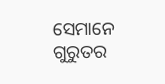ସେମାନେ ଗୁରୁତର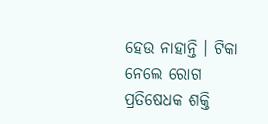ହେଉ ନାହାନ୍ତି । ଟିକା ନେଲେ ରୋଗ ପ୍ରତିଷେଧକ ଶକ୍ତି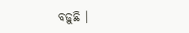ବଢ଼ୁଛି ।